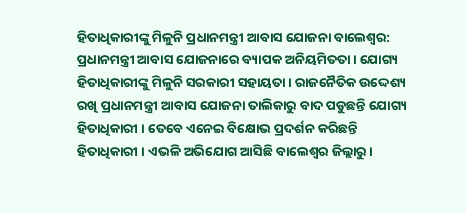ହିତାଧିକାରୀଙ୍କୁ ମିଳୁନି ପ୍ରଧାନମନ୍ତ୍ରୀ ଆବାସ ଯୋଜନା ବାଲେଶ୍ଵର: ପ୍ରଧାନମନ୍ତ୍ରୀ ଆବାସ ଯୋଜନାରେ ବ୍ୟାପକ ଅନିୟମିତତା । ଯୋଗ୍ୟ ହିତାଧିକାରୀଙ୍କୁ ମିଳୁନି ସରକାରୀ ସହାୟତା । ରାଜନୈତିକ ଉଦ୍ଦେଶ୍ୟ ରଖି ପ୍ରଧାନମନ୍ତ୍ରୀ ଆବାସ ଯୋଜନା ତାଲିକାରୁ ବାଦ ପଡୁଛନ୍ତି ଯୋଗ୍ୟ ହିତାଧିକାରୀ । ତେବେ ଏନେଇ ବିକ୍ଷୋଭ ପ୍ରଦର୍ଶନ କରିଛନ୍ତି ହିତାଧିକାରୀ । ଏଭଳି ଅଭିଯୋଗ ଆସିଛି ବାଲେଶ୍ବର ଜିଲ୍ଲାରୁ ।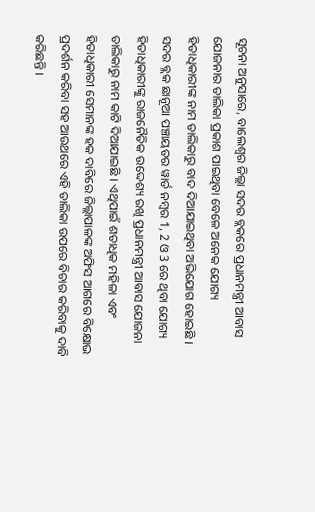ସୂଚନା ଅନୁସାରେ, ବାଲେଶ୍ବର ଜିଲ୍ଲା ସଦର ବ୍ଲକରେ ପ୍ରଧାନମନ୍ତ୍ରୀ ଆବାସ ଯୋଜନାର ତାଲିକା ପ୍ରକାଶ ପାଇଥିବା ବେଳେ ଅନେକ ଯୋଗ୍ୟ ହିତାଧିକାରୀଙ୍କ ନାମ ତାଲିକାରୁ ବାଦ ଦିଆଯାଇଥିବା ଅଭିଯୋଗ ହୋଇଛି । ସଦର ବ୍ଲକ ଛାନୂଆ ପଞ୍ଚାୟତର ୱାର୍ଡ ନମ୍ବର 1, 2 ଓ 3 ରେ ଥିବା ଯୋଗ୍ୟ ହିତାଧିକାରୀଙ୍କୁ ରାଜନୈତିକ ଉଦ୍ଦେଶ୍ୟ ରଖି ପ୍ରଧାନମନ୍ତ୍ରୀ ଆବାସ ଯୋଜନା ତାଲିକାରୁ ନାମ କାଟି ଦିଆଯାଇଛି । ଏଥିପାଇଁ ଶତାଧିକ ମହିଳା ଏବଂ ହିତାଧିକାରୀ ସେମାନଙ୍କ ହକ ଦାବିରେ ଜିଲ୍ଲାପାଳଙ୍କ ଅଫିସ ଆଗରେ ବିକ୍ଷୋଭ ପ୍ରଦର୍ଶନ କରିବା ସହ ଆଉଥରେ ଏହି ତାଲିକା ଉପରେ ବିଚାର କରିବାକୁ ଦାବି କରିଛନ୍ତି ।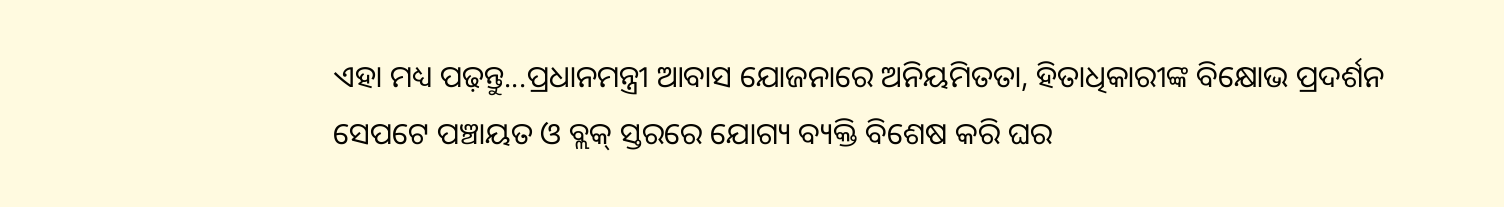ଏହା ମଧ୍ୟ ପଢ଼ନ୍ତୁ...ପ୍ରଧାନମନ୍ତ୍ରୀ ଆବାସ ଯୋଜନାରେ ଅନିୟମିତତା, ହିତାଧିକାରୀଙ୍କ ବିକ୍ଷୋଭ ପ୍ରଦର୍ଶନ
ସେପଟେ ପଞ୍ଚାୟତ ଓ ବ୍ଲକ୍ ସ୍ତରରେ ଯୋଗ୍ୟ ବ୍ୟକ୍ତି ବିଶେଷ କରି ଘର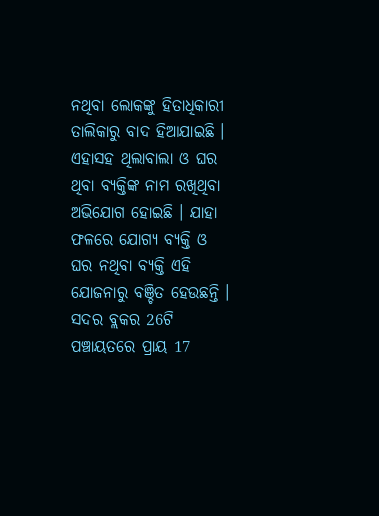ନଥିବା ଲୋକଙ୍କୁ ହିତାଧିକାରୀ ତାଲିକାରୁ ବାଦ ହିଆଯାଇଛି । ଏହାସହ ଥିଲାବାଲା ଓ ଘର ଥିବା ବ୍ୟକ୍ତିଙ୍କ ନାମ ରଖିଥିବା ଅଭିଯୋଗ ହୋଇଛି । ଯାହା ଫଳରେ ଯୋଗ୍ୟ ବ୍ୟକ୍ତି ଓ ଘର ନଥିବା ବ୍ୟକ୍ତି ଏହି ଯୋଜନାରୁ ବଞ୍ଚିତ ହେଉଛନ୍ତି । ସଦର ବ୍ଲକର 26ଟି ପଞ୍ଚାୟତରେ ପ୍ରାୟ 17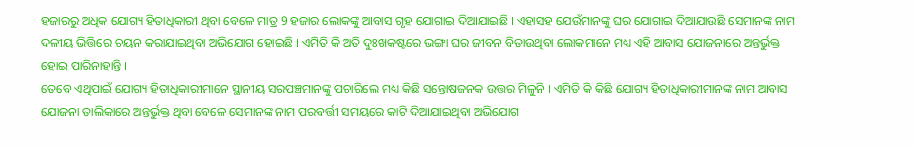ହଜାରରୁ ଅଧିକ ଯୋଗ୍ୟ ହିତାଧିକାରୀ ଥିବା ବେଳେ ମାତ୍ର 9 ହଜାର ଲୋକଙ୍କୁ ଆବାସ ଗୃହ ଯୋଗାଇ ଦିଆଯାଇଛି । ଏହାସହ ଯେଉଁମାନଙ୍କୁ ଘର ଯୋଗାଇ ଦିଆଯାଉଛି ସେମାନଙ୍କ ନାମ ଦଳୀୟ ଭିତ୍ତିରେ ଚୟନ କରାଯାଇଥିବା ଅଭିଯୋଗ ହୋଇଛି । ଏମିତି କି ଅତି ଦୁଃଖକଷ୍ଟରେ ଭଙ୍ଗା ଘର ଜୀବନ ବିତାଉଥିବା ଲୋକମାନେ ମଧ୍ୟ ଏହି ଆବାସ ଯୋଜନାରେ ଅନ୍ତର୍ଭୁକ୍ତ ହୋଇ ପାରିନାହାନ୍ତି ।
ତେବେ ଏଥିପାଇଁ ଯୋଗ୍ୟ ହିତାଧିକାରୀମାନେ ସ୍ଥାନୀୟ ସରପଞ୍ଚମାନଙ୍କୁ ପଚାରିଲେ ମଧ୍ୟ କିଛି ସନ୍ତୋଷଜନକ ଉତ୍ତର ମିଳୁନି । ଏମିତି କି କିଛି ଯୋଗ୍ୟ ହିତାଧିକାରୀମାନଙ୍କ ନାମ ଆବାସ ଯୋଜନା ତାଲିକାରେ ଅନ୍ତର୍ଭୁକ୍ତ ଥିବା ବେଳେ ସେମାନଙ୍କ ନାମ ପରବର୍ତ୍ତୀ ସମୟରେ କାଟି ଦିଆଯାଇଥିବା ଅଭିଯୋଗ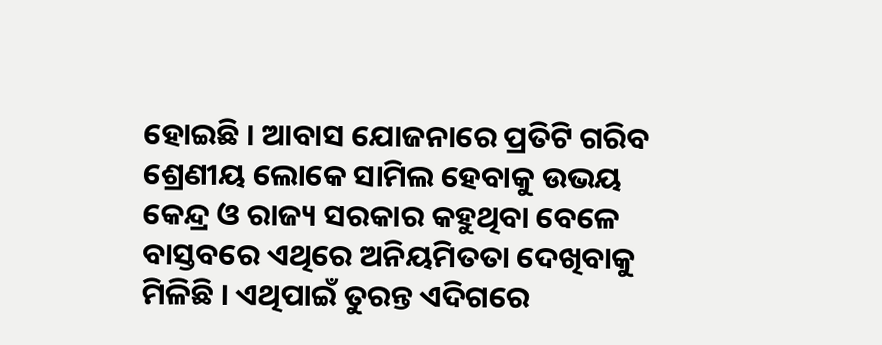ହୋଇଛି । ଆବାସ ଯୋଜନାରେ ପ୍ରତିଟି ଗରିବ ଶ୍ରେଣୀୟ ଲୋକେ ସାମିଲ ହେବାକୁ ଉଭୟ କେନ୍ଦ୍ର ଓ ରାଜ୍ୟ ସରକାର କହୁଥିବା ବେଳେ ବାସ୍ତବରେ ଏଥିରେ ଅନିୟମିତତା ଦେଖିବାକୁ ମିଳିଛି । ଏଥିପାଇଁ ତୁରନ୍ତ ଏଦିଗରେ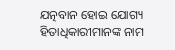ଯତ୍ନବାନ ହୋଇ ଯୋଗ୍ୟ ହିତାଧିକାରୀମାନଙ୍କ ନାମ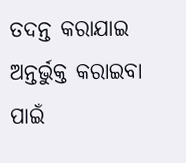ତଦନ୍ତ କରାଯାଇ ଅନ୍ତର୍ଭୁକ୍ତ କରାଇବା ପାଇଁ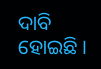ଦାବି ହୋଇଛି ।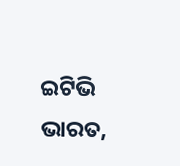ଇଟିଭି ଭାରତ,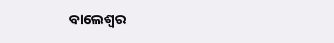ବାଲେଶ୍ବର